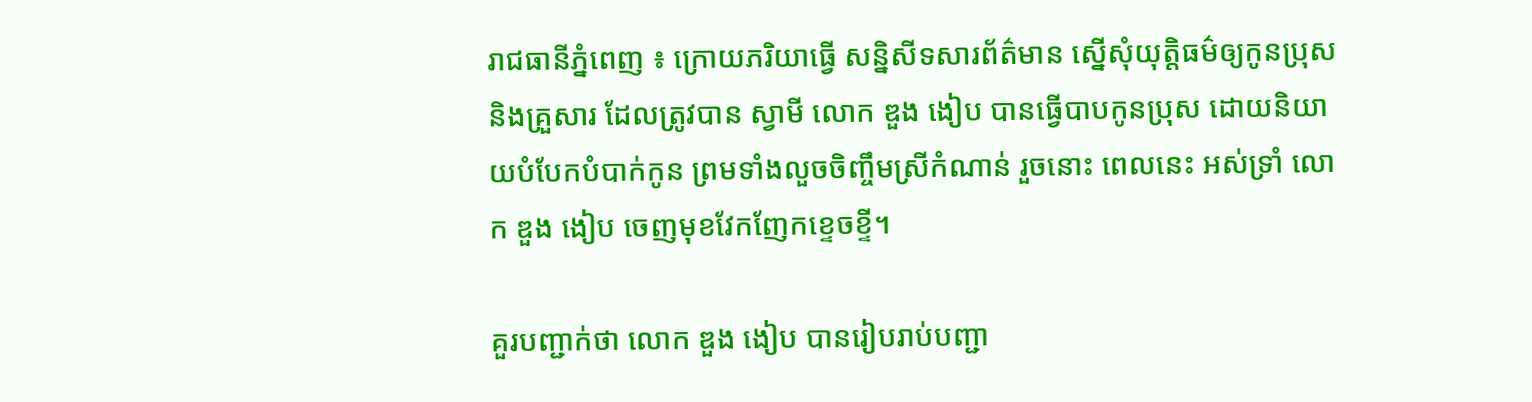រាជធានីភ្នំពេញ ៖ ក្រោយភរិយាធ្វើ សន្និសីទសារព័ត៌មាន ស្នើសុំយុត្តិធម៌ឲ្យកូនប្រុស និងគ្រួសារ ដែលត្រូវបាន ស្វាមី លោក ឌួង ងៀប បានធ្វើបាបកូនប្រុស ដោយនិយាយបំបែកបំបាក់កូន ព្រមទាំងលួចចិញ្ចឹមស្រីកំណាន់ រួចនោះ ពេលនេះ អស់ទ្រាំ លោក ឌួង ងៀប ចេញមុខវែកញែកខ្ទេចខ្ទី។

គួរបញ្ជាក់ថា លោក ឌួង ងៀប បានរៀបរាប់បញ្ជា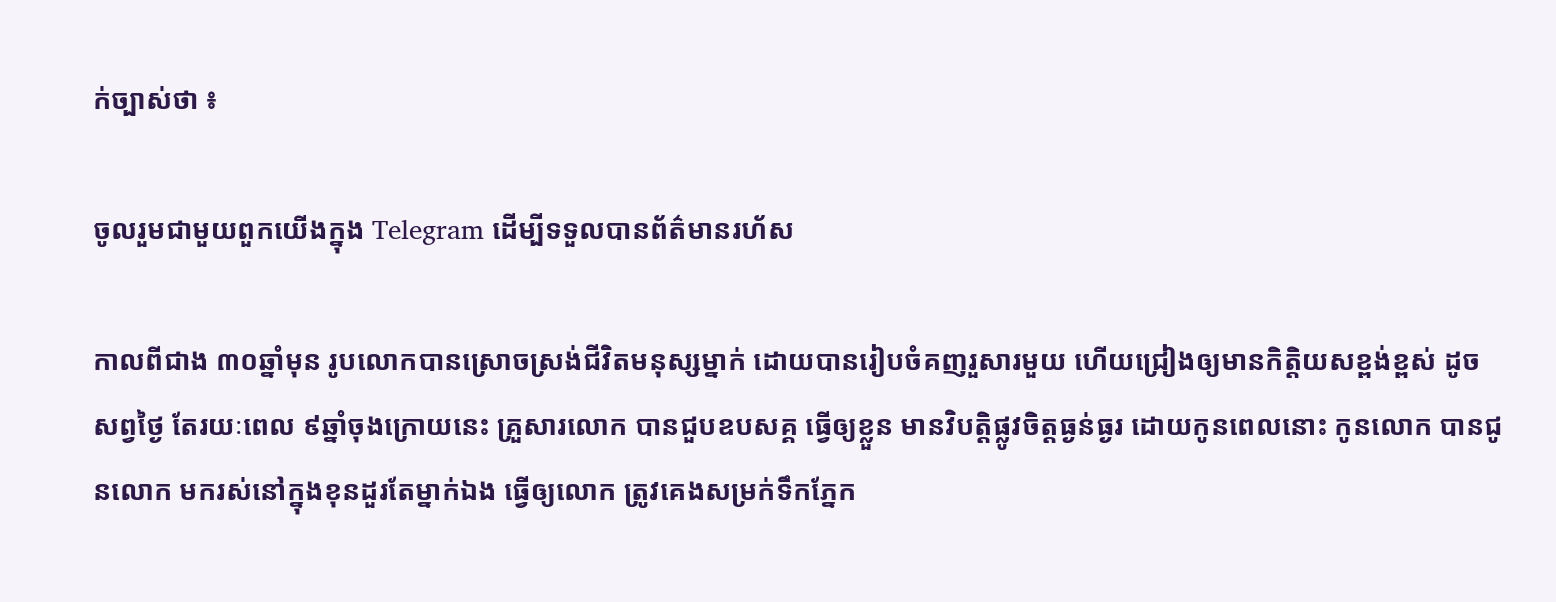ក់ច្បាស់ថា ៖

ចូលរួមជាមួយពួកយើងក្នុង Telegram ដើម្បីទទួលបានព័ត៌មានរហ័ស

កាលពីជាង ៣០ឆ្នាំមុន រូបលោកបានស្រោចស្រង់ជីវិតមនុស្សម្នាក់ ដោយបានរៀបចំគញរួសារមួយ ហើយជ្រៀងឲ្យមានកិត្តិយសខ្ពង់ខ្ពស់ ដូចសព្វថ្ងៃ តែរយៈពេល ៩ឆ្នាំចុងក្រោយនេះ គ្រួសារលោក បានជួបឧបសគ្គ ធ្វើឲ្យខ្លួន មានវិបត្តិផ្លូវចិត្តធ្ងន់ធ្ងរ ដោយកូនពេលនោះ កូនលោក បានជូនលោក មករស់នៅក្នុងខុនដួរតែម្នាក់ឯង ធ្វើឲ្យលោក ត្រូវគេងសម្រក់ទឹកភ្នែក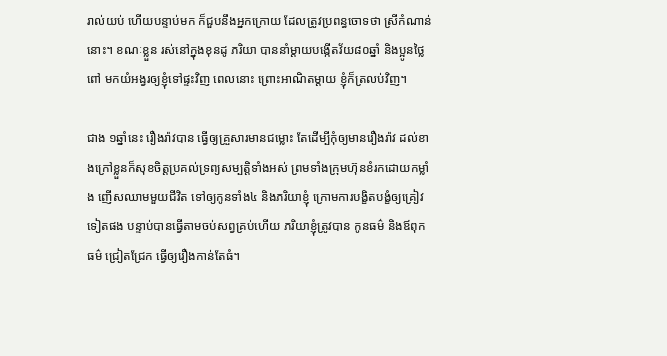រាល់យប់ ហើយបន្ទាប់មក ក៏ជួបនឹងអ្នកក្រោយ ដែលត្រូវប្រពន្ធចោទថា ស្រីកំណាន់នោះ។ ខណៈខ្លួន រស់នៅក្នុងខុនដូ ភរិយា បាននាំម្តាយបង្កើតវ័យ៨០ឆ្នាំ និងប្អូនថ្លៃពៅ មកយំអង្វរឲ្យខ្ញុំទៅផ្ទះវិញ ពេលនោះ ព្រោះអាណិតម្តាយ ខ្ញុំក៏ត្រលប់វិញ។

ជាង ១ឆ្នាំនេះ រឿងរ៉ាវបាន ធ្វើឲ្យគ្រួសារមានជម្លោះ តែដើម្បីកុំឲ្យមានរឿងរ៉ាវ ដល់ខាងក្រៅខ្លួនក៏សុខចិត្តប្រគល់ទ្រព្យសម្បត្តិទាំងអស់ ព្រមទាំងក្រុមហ៊ុនខំរកដោយកម្លាំង ញើសឈាមមួយជីវិត ទៅឲ្យកូនទាំង៤ និងភរិយាខ្ញុំ ក្រោមការបង្ខិតបង្ខំឲ្យគ្រៀវទៀតផង បន្ទាប់បានធ្វើតាមចប់សព្វគ្រប់ហើយ ភរិយាខ្ញុំត្រូវបាន កូនធម៌ និងឪពុកធម៌ ជ្រៀតជ្រែក ធ្វើឲ្យរឿងកាន់តែធំ។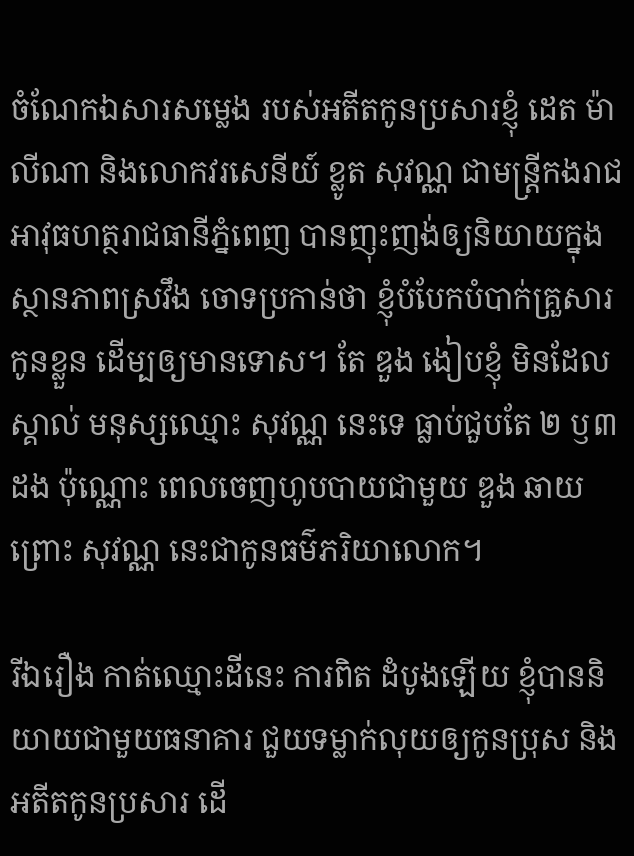ចំណែកឯសារសម្លេង របស់អតីតកូនប្រសារខ្ញុំ ដេត ម៉ាលីណា និងលោកវរសេនីយ៍ ខ្លូត សុវណ្ណ ជាមន្ត្រីកងរាជអាវុធហត្ថរាជធានីភ្នំពេញ បានញុះញង់ឲ្យនិយាយក្នុងស្ថានភាពស្រវឹង ចោទប្រកាន់ថា ខ្ញុំបំបែកបំបាក់គ្រួសារកូនខ្លួន ដើម្បឲ្យមានទោស។ តែ ឌួង ងៀបខ្ញុំ មិនដែលស្គាល់ មនុស្សឈ្មោះ សុវណ្ណ នេះទេ ធ្លាប់ជួបតែ ២ ឫ៣ដង ប៉ុណ្ណោះ ពេលចេញហូបបាយជាមួយ ឌួង ឆាយ ព្រោះ សុវណ្ណ នេះជាកូនធម៌ភរិយាលោក។

រីឯរឿង កាត់ឈ្មោះដីនេះ ការពិត ដំបូងឡើយ ខ្ញុំបាននិយាយជាមួយធនាគារ ជួយទម្លាក់លុយឲ្យកូនប្រុស និងអតីតកូនប្រសារ ដើ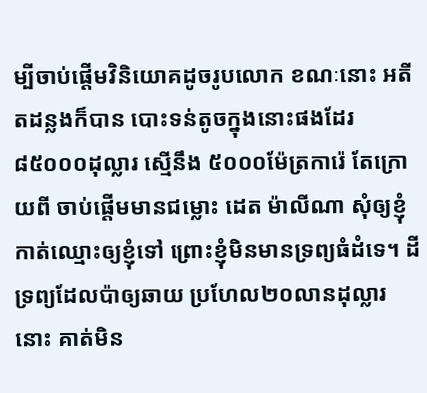ម្បីចាប់ផ្តើមវិនិយោគដូចរូបលោក ខណៈនោះ អតីតដន្លងក៏បាន បោះទន់តូចក្នុងនោះផងដែរ ៨៥០០០ដុល្លារ ស្មើនឹង ៥០០០ម៉ែត្រការ៉េ តែក្រោយពី ចាប់ផ្តើមមានជម្លោះ ដេត ម៉ាលីណា សុំឲ្យខ្ញុំកាត់ឈ្មោះឲ្យខ្ញុំទៅ ព្រោះខ្ញុំមិនមានទ្រព្យធំដំទេ។ ដីទ្រព្យដែលប៉ាឲ្យឆាយ ប្រហែល២០លានដុល្លារនោះ គាត់មិន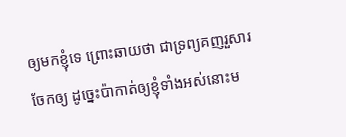ឲ្យមកខ្ញុំទេ ព្រោះឆាយថា ជាទ្រព្យគញរួសារចែកឲ្យ ដូច្នេះប៉ាកាត់ឲ្យខ្ញុំទាំងអស់នោះម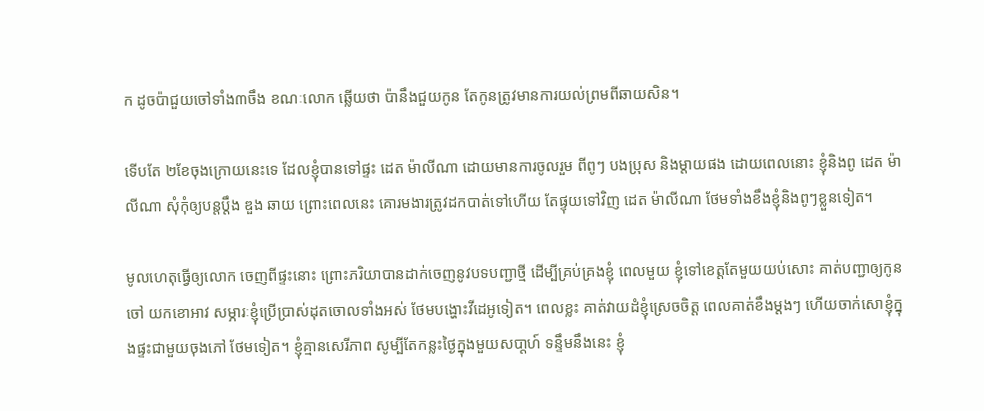ក ដូចប៉ាជួយចៅទាំង៣ចឹង ខណៈលោក ឆ្លើយថា ប៉ានឹងជួយកូន តែកូនត្រូវមានការយល់ព្រមពីឆាយសិន។

ទើបតែ ២ខែចុងក្រោយនេះទេ ដែលខ្ញុំបានទៅផ្ទះ ដេត ម៉ាលីណា ដោយមានការចូលរួម ពីពូៗ បងប្រុស និងម្តាយផង ដោយពេលនោះ ខ្ញុំនិងពូ ដេត ម៉ាលីណា សុំកុំឲ្យបន្តប្តឹង ឌួង ឆាយ ព្រោះពេលនេះ គោរមងារត្រូវដកបាត់ទៅហើយ តែផ្ទុយទៅវិញ ដេត ម៉ាលីណា ថែមទាំងខឹងខ្ញុំនិងពូៗខ្លួនទៀត។

មូលហេតុធ្វើឲ្យលោក ចេញពីផ្ទះនោះ ព្រោះភរិយាបានដាក់ចេញនូវបទបញ្ជាថ្មី ដើម្បីគ្រប់គ្រងខ្ញុំ ពេលមួយ ខ្ញុំទៅខេត្តតែមួយយប់សោះ គាត់បញ្ជាឲ្យកូនចៅ យកខោអាវ សម្ភារៈខ្ញុំប្រើប្រាស់ដុតចោលទាំងអស់ ថែមបង្ហោះវីដេអូទៀត។ ពេលខ្លះ គាត់វាយដំខ្ញុំស្រេចចិត្ត ពេលគាត់ខឹងម្តងៗ ហើយចាក់សោខ្ញុំក្នុងផ្ទះជាមួយចុងភៅ ថែមទៀត។ ខ្ញុំគ្មានសេរីភាព សូម្បីតែកន្លះថ្ងៃក្នុងមួយសបា្តហ៍ ទន្ទឹមនឹងនេះ ខ្ញុំ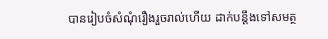បានរៀបចំសំណុំរឿងរួចរាល់ហើយ ដាក់បន្តឹងទៅសមត្ថ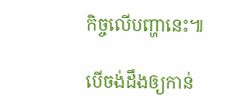កិច្ចលើបញ្ហានេះ៕

បើចង់ដឹងឲ្យកាន់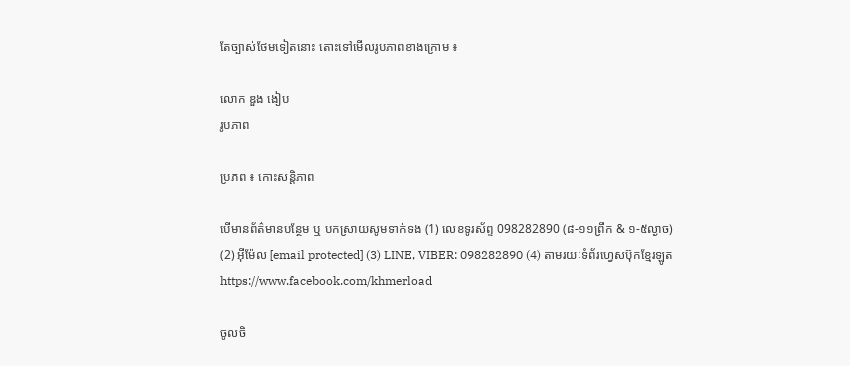តែច្បាស់ថែមទៀតនោះ តោះទៅមើលរូបភាពខាងក្រោម ៖

លោក ឌួង ងៀប
រូបភាព

ប្រភព ៖ កោះសន្តិភាព

បើមានព័ត៌មានបន្ថែម ឬ បកស្រាយសូមទាក់ទង (1) លេខទូរស័ព្ទ 098282890 (៨-១១ព្រឹក & ១-៥ល្ងាច) (2) អ៊ីម៉ែល [email protected] (3) LINE, VIBER: 098282890 (4) តាមរយៈទំព័រហ្វេសប៊ុកខ្មែរឡូត https://www.facebook.com/khmerload

ចូលចិ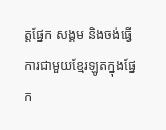ត្តផ្នែក សង្គម និងចង់ធ្វើការជាមួយខ្មែរឡូតក្នុងផ្នែក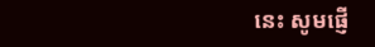នេះ សូមផ្ញើ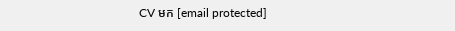CV មក [email protected]